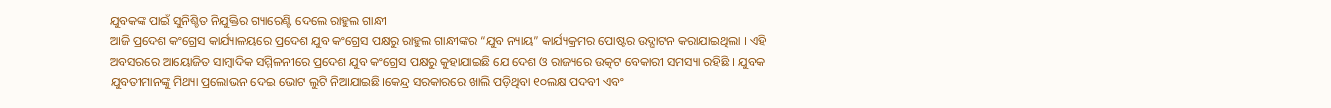ଯୁବକଙ୍କ ପାଇଁ ସୁନିଶ୍ଚିତ ନିଯୁକ୍ତିର ଗ୍ୟାରେଣ୍ଟି ଦେଲେ ରାହୁଲ ଗାନ୍ଧୀ
ଆଜି ପ୍ରଦେଶ କଂଗ୍ରେସ କାର୍ଯ୍ୟାଳୟରେ ପ୍ରଦେଶ ଯୁବ କଂଗ୍ରେସ ପକ୍ଷରୁ ରାହୁଲ ଗାନ୍ଧୀଙ୍କର “ଯୁବ ନ୍ୟାୟ” କାର୍ଯ୍ୟକ୍ରମର ପୋଷ୍ଟର ଉଦ୍ଘାଟନ କରାଯାଇଥିଲା । ଏହି ଅବସରରେ ଆୟୋଜିତ ସାମ୍ବାଦିକ ସମ୍ମିଳନୀରେ ପ୍ରଦେଶ ଯୁବ କଂଗ୍ରେସ ପକ୍ଷରୁ କୁହାଯାଇଛି ଯେ ଦେଶ ଓ ରାଜ୍ୟରେ ଉତ୍କଟ ବେକାରୀ ସମସ୍ୟା ରହିଛି । ଯୁବକ ଯୁବତୀମାନଙ୍କୁ ମିଥ୍ୟା ପ୍ରଲୋଭନ ଦେଇ ଭୋଟ ଲୁଟି ନିଆଯାଇଛି।କେନ୍ଦ୍ର ସରକାରରେ ଖାଲି ପଡ଼ିଥିବା ୧୦ଲକ୍ଷ ପଦବୀ ଏବଂ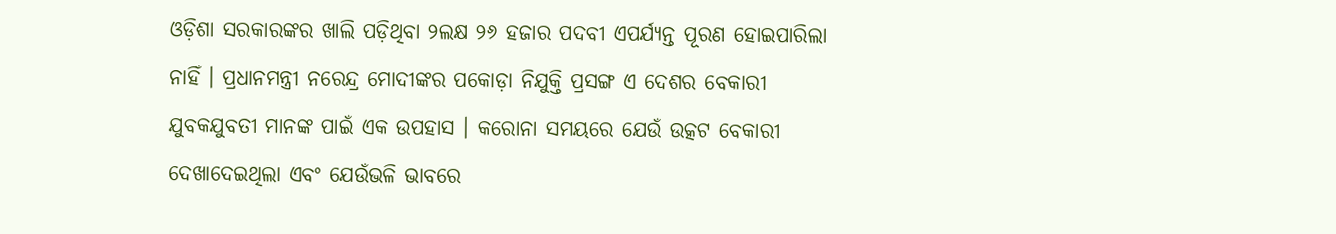ଓଡ଼ିଶା ସରକାରଙ୍କର ଖାଲି ପଡ଼ିଥିବା ୨ଲକ୍ଷ ୨୬ ହଜାର ପଦବୀ ଏପର୍ଯ୍ୟନ୍ତ ପୂରଣ ହୋଇପାରିଲା ନାହିଁ । ପ୍ରଧାନମନ୍ତ୍ରୀ ନରେନ୍ଦ୍ର ମୋଦୀଙ୍କର ପକୋଡ଼ା ନିଯୁକ୍ତି ପ୍ରସଙ୍ଗ ଏ ଦେଶର ବେକାରୀ ଯୁବକଯୁବତୀ ମାନଙ୍କ ପାଇଁ ଏକ ଉପହାସ । କରୋନା ସମୟରେ ଯେଉଁ ଉତ୍କଟ ବେକାରୀ ଦେଖାଦେଇଥିଲା ଏବଂ ଯେଉଁଭଳି ଭାବରେ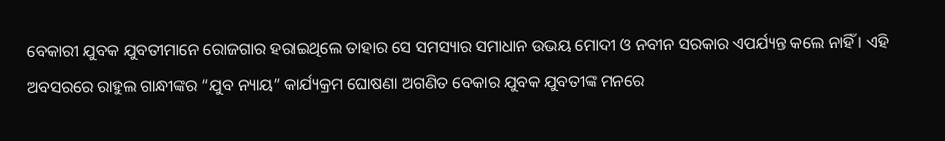ବେକାରୀ ଯୁବକ ଯୁବତୀମାନେ ରୋଜଗାର ହରାଇଥିଲେ ତାହାର ସେ ସମସ୍ୟାର ସମାଧାନ ଉଭୟ ମୋଦୀ ଓ ନବୀନ ସରକାର ଏପର୍ଯ୍ୟନ୍ତ କଲେ ନାହିଁ । ଏହି ଅବସରରେ ରାହୁଲ ଗାନ୍ଧୀଙ୍କର “ଯୁବ ନ୍ୟାୟ” କାର୍ଯ୍ୟକ୍ରମ ଘୋଷଣା ଅଗଣିତ ବେକାର ଯୁବକ ଯୁବତୀଙ୍କ ମନରେ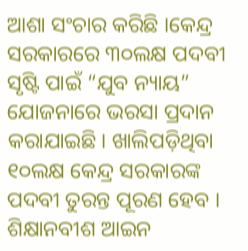ଆଶା ସଂଚାର କରିଛି ।କେନ୍ଦ୍ର ସରକାରରେ ୩୦ଲକ୍ଷ ପଦବୀ ସୃଷ୍ଟି ପାଇଁ “ଯୁବ ନ୍ୟାୟ” ଯୋଜନାରେ ଭରସା ପ୍ରଦାନ କରାଯାଇଛି। ଖାଲିପଡ଼ିଥିବା ୧୦ଲକ୍ଷ କେନ୍ଦ୍ର ସରକାରଙ୍କ ପଦବୀ ତୁରନ୍ତ ପୂରଣ ହେବ । ଶିକ୍ଷାନବୀଶ ଆଇନ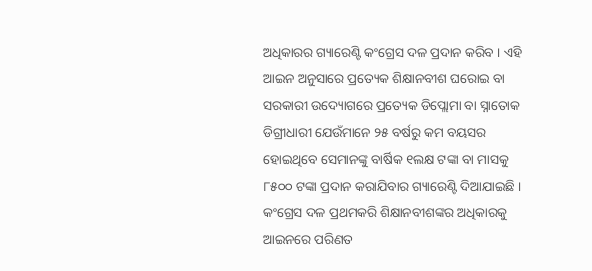ଅଧିକାରର ଗ୍ୟାରେଣ୍ଟି କଂଗ୍ରେସ ଦଳ ପ୍ରଦାନ କରିବ । ଏହି ଆଇନ ଅନୁସାରେ ପ୍ରତ୍ୟେକ ଶିକ୍ଷାନବୀଶ ଘରୋଇ ବା ସରକାରୀ ଉଦ୍ୟୋଗରେ ପ୍ରତ୍ୟେକ ଡିପ୍ଲୋମା ବା ସ୍ନାତୋକ ଡିଗ୍ରୀଧାରୀ ଯେଉଁମାନେ ୨୫ ବର୍ଷରୁ କମ ବୟସର ହୋଇଥିବେ ସେମାନଙ୍କୁ ବାର୍ଷିକ ୧ଲକ୍ଷ ଟଙ୍କା ବା ମାସକୁ ୮୫୦୦ ଟଙ୍କା ପ୍ରଦାନ କରାଯିବାର ଗ୍ୟାରେଣ୍ଟି ଦିଆଯାଇଛି । କଂଗ୍ରେସ ଦଳ ପ୍ରଥମକରି ଶିକ୍ଷାନବୀଶଙ୍କର ଅଧିକାରକୁ ଆଇନରେ ପରିଣତ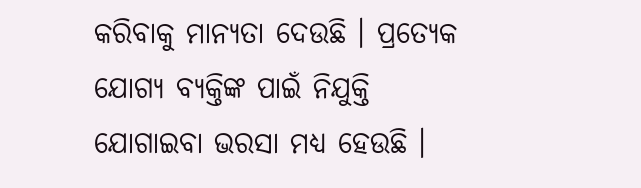କରିବାକୁ ମାନ୍ୟତା ଦେଉଛି । ପ୍ରତ୍ୟେକ ଯୋଗ୍ୟ ବ୍ୟକ୍ତିଙ୍କ ପାଇଁ ନିଯୁକ୍ତି ଯୋଗାଇବା ଭରସା ମଧ୍ୟ ହେଉଛି ।